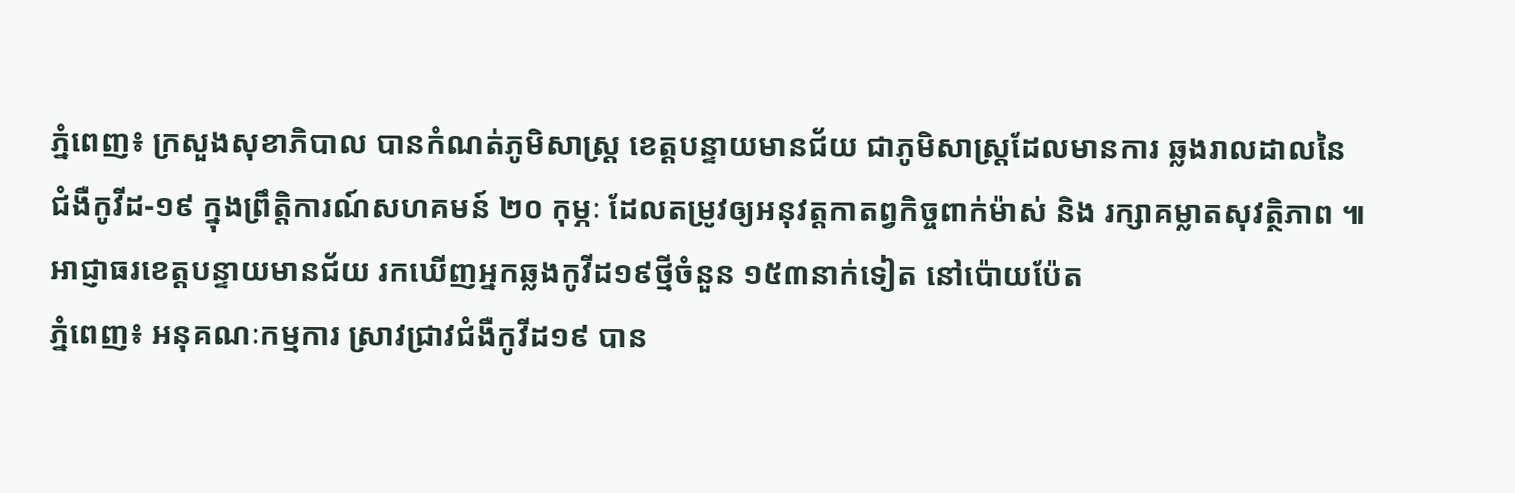ភ្នំពេញ៖ ក្រសួងសុខាភិបាល បានកំណត់ភូមិសាស្ដ្រ ខេត្តបន្ទាយមានជ័យ ជាភូមិសាស្ដ្រដែលមានការ ឆ្លងរាលដាលនៃជំងឺកូវីដ-១៩ ក្នុងព្រឹត្តិការណ៍សហគមន៍ ២០ កុម្ភៈ ដែលតម្រូវឲ្យអនុវត្តកាតព្វកិច្ចពាក់ម៉ាស់ និង រក្សាគម្លាតសុវត្ថិភាព ៕
អាជ្ញាធរខេត្តបន្ទាយមានជ័យ រកឃើញអ្នកឆ្លងកូវីដ១៩ថ្មីចំនួន ១៥៣នាក់ទៀត នៅប៉ោយប៉ែត
ភ្នំពេញ៖ អនុគណៈកម្មការ ស្រាវជ្រាវជំងឺកូវីដ១៩ បាន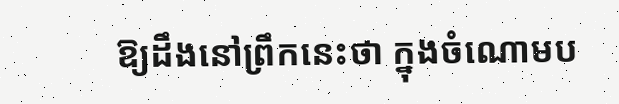ឱ្យដឹងនៅព្រឹកនេះថា ក្នុងចំណោមប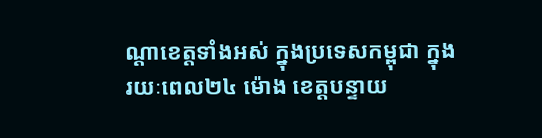ណ្ដាខេត្តទាំងអស់ ក្នុងប្រទេសកម្ពុជា ក្នុង រយៈពេល២៤ ម៉ោង ខេត្តបន្ទាយ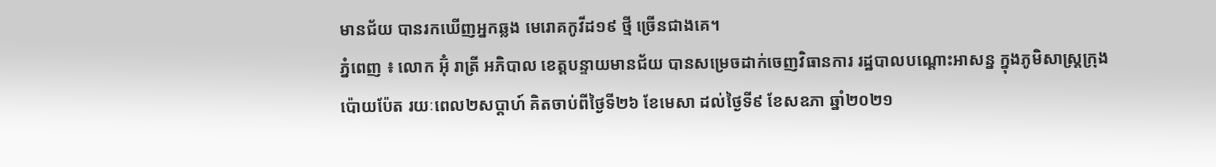មានជ័យ បានរកឃើញអ្នកឆ្លង មេរោគកូវីដ១៩ ថ្មី ច្រើនជាងគេ។
ភ្នំពេញ ៖ លោក អ៊ុំ រាត្រី អភិបាល ខេត្តបន្ទាយមានជ័យ បានសម្រេចដាក់ចេញវិធានការ រដ្ឋបាលបណ្ដោះអាសន្ន ក្នុងភូមិសាស្ដ្រក្រុងប៉ោយប៉ែត រយៈពេល២សប្ដាហ៍ គិតចាប់ពីថ្ងៃទី២៦ ខែមេសា ដល់ថ្ងៃទី៩ ខែសឧភា ឆ្នាំ២០២១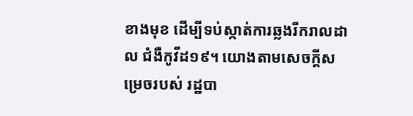ខាងមុខ ដើម្បីទប់ស្កាត់ការឆ្លងរីករាលដាល ជំងឺកូវីដ១៩។ យោងតាមសេចក្ដីសម្រេចរបស់ រដ្ឋបា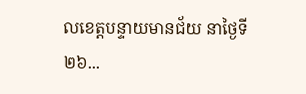លខេត្តបន្ទាយមានជ័យ នាថ្ងៃទី២៦...